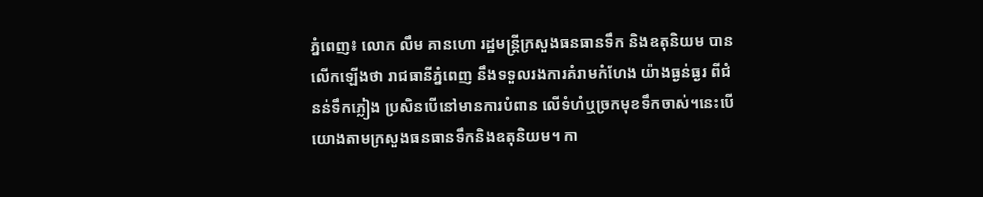ភ្នំពេញ៖ លោក លឹម គានហោ រដ្ឋមន្ត្រីក្រសួងធនធានទឹក និងឧតុនិយម បានលើកឡើងថា រាជធានីភ្នំពេញ នឹងទទួលរងការគំរាមកំហែង យ៉ាងធ្ងន់ធ្ងរ ពីជំនន់ទឹកភ្លៀង ប្រសិនបើនៅមានការបំពាន លើទំហំឬច្រកមុខទឹកចាស់។នេះបើយោងតាមក្រសួងធនធានទឹកនិងឧតុនិយម។ កា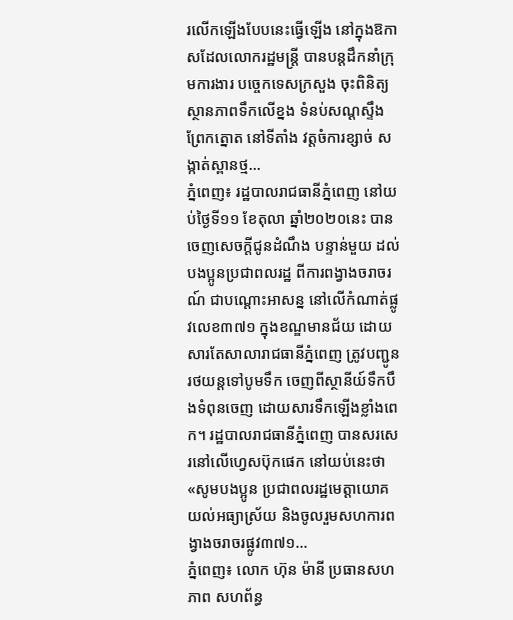រលើកឡើងបែបនេះធ្វើឡើង នៅក្នុងឱកាសដែលលោករដ្ឋមន្រ្តី បានបន្តដឹកនាំក្រុមការងារ បច្ចេកទេសក្រសួង ចុះពិនិត្យស្ថានភាពទឹកលើខ្នង ទំនប់សណ្តស្ទឹងព្រែកត្នោត នៅទីតាំង វត្តចំការខ្សាច់ សង្កាត់ស្ពានថ្ម...
ភ្នំពេញ៖ រដ្ឋបាលរាជធានីភ្នំពេញ នៅយប់ថ្ងៃទី១១ ខែតុលា ឆ្នាំ២០២០នេះ បានចេញសេចក្តីជូនដំណឹង បន្ទាន់មួយ ដល់បងប្អូនប្រជាពលរដ្ឋ ពីការពង្វាងចរាចរណ៍ ជាបណ្តោះអាសន្ន នៅលើកំណាត់ផ្លូវលេខ៣៧១ ក្នុងខណ្ឌមានជ័យ ដោយសារតែសាលារាជធានីភ្នំពេញ ត្រូវបញ្ជូនរថយន្តទៅបូមទឹក ចេញពីស្ថានីយ៍ទឹកបឹងទំពុនចេញ ដោយសារទឹកឡើងខ្លាំងពេក។ រដ្ឋបាលរាជធានីភ្នំពេញ បានសរសេរនៅលើហ្វេសប៊ុកផេក នៅយប់នេះថា «សូមបងប្អូន ប្រជាពលរដ្ឋមេត្តាយោគយល់អធ្យាស្រ័យ និងចូលរួមសហការពង្វាងចរាចរផ្លូវ៣៧១...
ភ្នំពេញ៖ លោក ហ៊ុន ម៉ានី ប្រធានសហភាព សហព័ន្ធ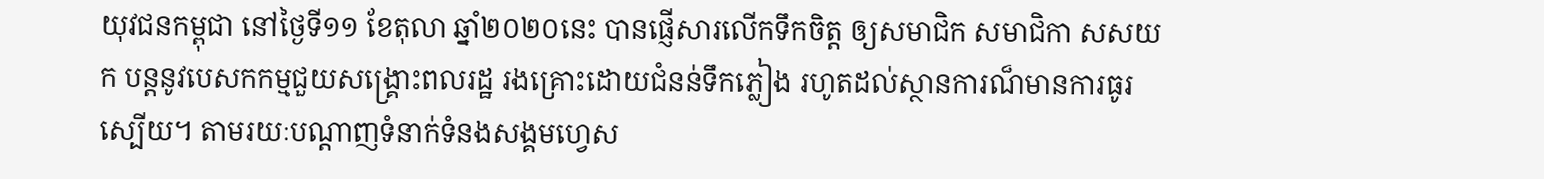យុវជនកម្ពុជា នៅថ្ងៃទី១១ ខែតុលា ឆ្នាំ២០២០នេះ បានផ្ញើសារលើកទឹកចិត្ត ឲ្យសមាជិក សមាជិកា សសយក បន្តនូវបេសកកម្មជួយសង្គ្រោះពលរដ្ឋ រងគ្រោះដោយជំនន់ទឹកភ្លៀង រហូតដល់ស្ថានការណ៏មានការធូរស្បើយ។ តាមរយៈបណ្ដាញទំនាក់ទំនងសង្គមហ្វេស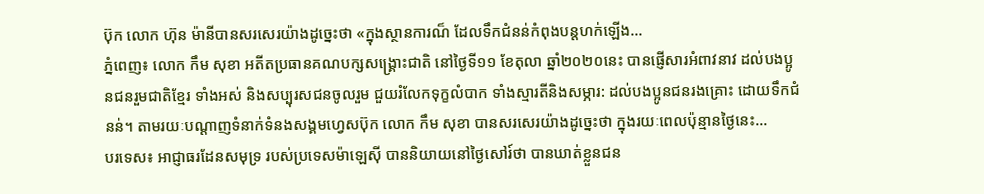ប៊ុក លោក ហ៊ុន ម៉ានីបានសរសេរយ៉ាងដូច្នេះថា «ក្នុងស្ថានការណ៏ ដែលទឹកជំនន់កំពុងបន្តហក់ឡើង...
ភ្នំពេញ៖ លោក កឹម សុខា អតីតប្រធានគណបក្សសង្គ្រោះជាតិ នៅថ្ងៃទី១១ ខែតុលា ឆ្នាំ២០២០នេះ បានផ្ញើសារអំពាវនាវ ដល់បងប្អូនជនរួមជាតិខ្មែរ ទាំងអស់ និងសប្បុរសជនចូលរួម ជួយរំលែកទុក្ខលំបាក ទាំងស្មារតីនិងសម្ភារ: ដល់បងប្អូនជនរងគ្រោះ ដោយទឹកជំនន់។ តាមរយៈបណ្ដាញទំនាក់ទំនងសង្គមហ្វេសប៊ុក លោក កឹម សុខា បានសរសេរយ៉ាងដូច្នេះថា ក្នុងរយៈពេលប៉ុន្មានថ្ងៃនេះ...
បរទេស៖ អាជ្ញាធរដែនសមុទ្រ របស់ប្រទេសម៉ាឡេស៊ី បាននិយាយនៅថ្ងៃសៅរ៍ថា បានឃាត់ខ្លួនជន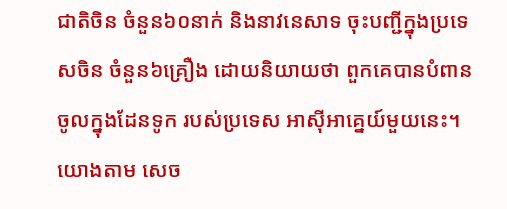ជាតិចិន ចំនួន៦០នាក់ និងនាវនេសាទ ចុះបញ្ជីក្នុងប្រទេសចិន ចំនួន៦គ្រឿង ដោយនិយាយថា ពួកគេបានបំពាន ចូលក្នុងដែនទូក របស់ប្រទេស អាស៊ីអាគ្នេយ៍មួយនេះ។ យោងតាម សេច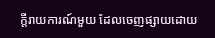ក្តីរាយការណ៍មួយ ដែលចេញផ្សាយដោយ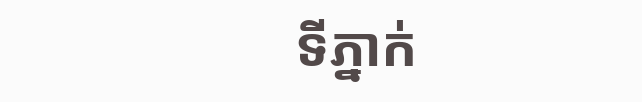ទីភ្នាក់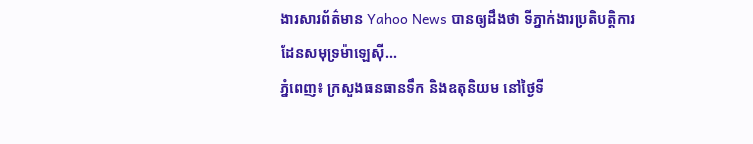ងារសារព័ត៌មាន Yahoo News បានឲ្យដឹងថា ទីភ្នាក់ងារប្រតិបត្តិការ ដែនសមុទ្រម៉ាឡេស៊ី...
ភ្នំពេញ៖ ក្រសួងធនធានទឹក និងឧតុនិយម នៅថ្ងៃទី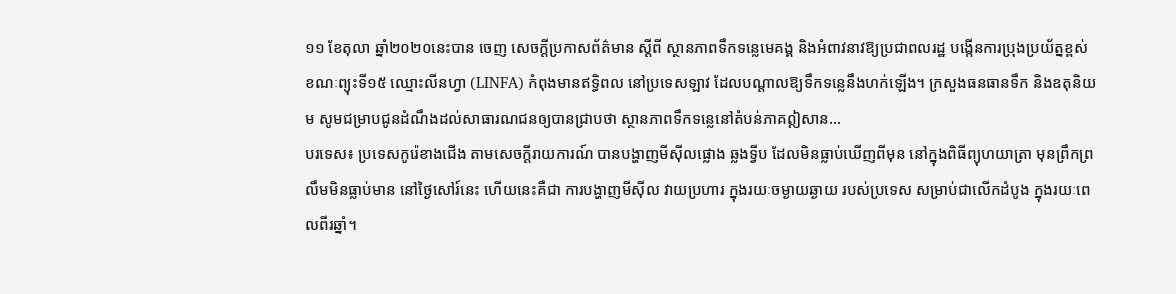១១ ខែតុលា ឆ្នាំ២០២០នេះបាន ចេញ សេចក្តីប្រកាសព័ត៌មាន ស្តីពី ស្ថានភាពទឹកទន្លេមេគង្គ និងអំពាវនាវឱ្យប្រជាពលរដ្ឋ បង្កើនការប្រុងប្រយ័ត្នខ្ពស់ ខណៈព្យុះទី១៥ ឈ្មោះលីនហ្វា (LINFA) កំពុងមានឥទ្ធិពល នៅប្រទេសឡាវ ដែលបណ្ដាលឱ្យទឹកទន្លេនឹងហក់ឡើង។ ក្រសួងធនធានទឹក និងឧតុនិយម សូមជម្រាបជូនដំណឹងដល់សាធារណជនឲ្យបានជ្រាបថា ស្ថានភាពទឹកទន្លេនៅតំបន់ភាគឦសាន...
បរទេស៖ ប្រទេសកូរ៉េខាងជើង តាមសេចក្តីរាយការណ៍ បានបង្ហាញមីស៊ីលផ្លោង ឆ្លងទ្វីប ដែលមិនធ្លាប់ឃើញពីមុន នៅក្នុងពិធីព្យុហយាត្រា មុនព្រឹកព្រលឹមមិនធ្លាប់មាន នៅថ្ងៃសៅរ៍នេះ ហើយនេះគឺជា ការបង្ហាញមីស៊ីល វាយប្រហារ ក្នុងរយៈចម្ងាយឆ្ងាយ របស់ប្រទេស សម្រាប់ជាលើកដំបូង ក្នុងរយៈពេលពីរឆ្នាំ។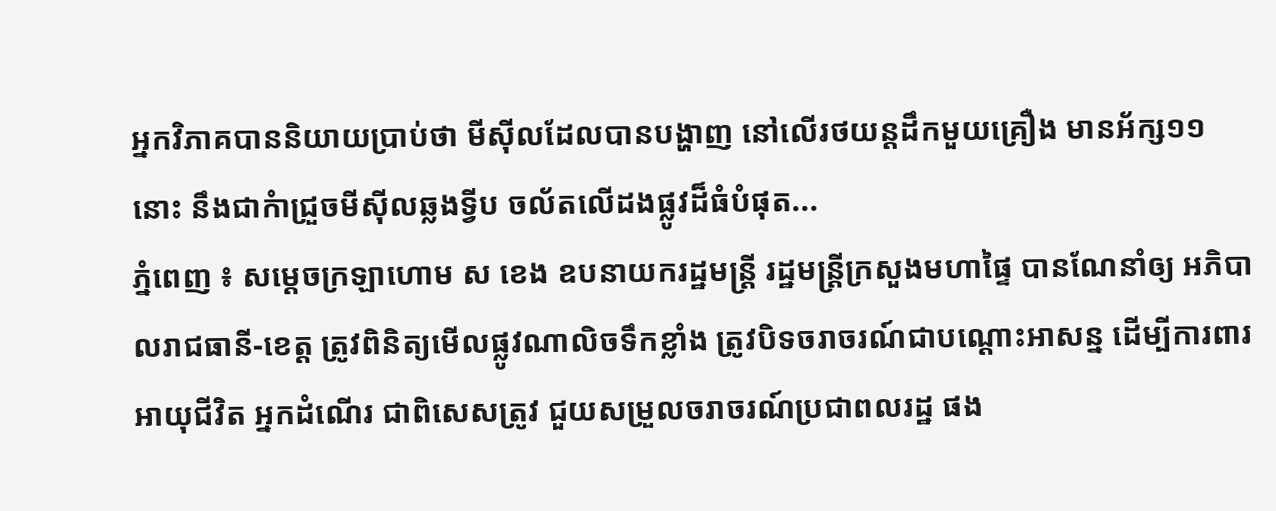អ្នកវិភាគបាននិយាយប្រាប់ថា មីស៊ីលដែលបានបង្ហាញ នៅលើរថយន្តដឹកមួយគ្រឿង មានអ័ក្ស១១នោះ នឹងជាកំាជ្រួចមីស៊ីលឆ្លងទ្វីប ចល័តលើដងផ្លូវដ៏ធំបំផុត...
ភ្នំពេញ ៖ សម្ដេចក្រឡាហោម ស ខេង ឧបនាយករដ្ឋមន្ដ្រី រដ្ឋមន្ដ្រីក្រសួងមហាផ្ទៃ បានណែនាំឲ្យ អភិបាលរាជធានី-ខេត្ត ត្រូវពិនិត្យមើលផ្លូវណាលិចទឹកខ្លាំង ត្រូវបិទចរាចរណ៍ជាបណ្ដោះអាសន្ន ដើម្បីការពារអាយុជីវិត អ្នកដំណើរ ជាពិសេសត្រូវ ជួយសម្រួលចរាចរណ៍ប្រជាពលរដ្ឋ ផង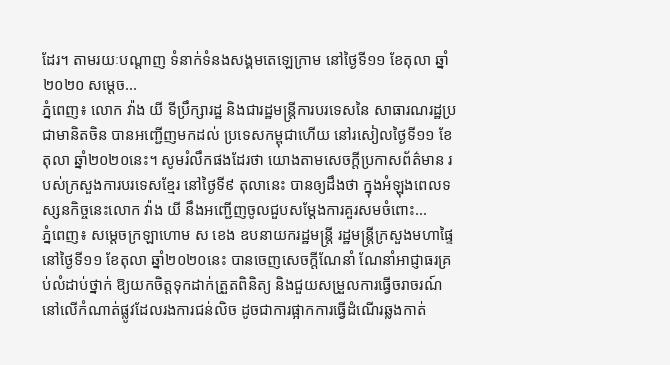ដែរ។ តាមរយៈបណ្ដាញ ទំនាក់ទំនងសង្គមតេឡេក្រាម នៅថ្ងៃទី១១ ខែតុលា ឆ្នាំ២០២០ សម្ដេច...
ភ្នំពេញ៖ លោក វ៉ាង យី ទីប្រឹក្សារដ្ឋ និងជារដ្ឋមន្ត្រីការបរទេសនៃ សាធារណរដ្ឋប្រជាមានិតចិន បានអញ្ជើញមកដល់ ប្រទេសកម្ពុជាហើយ នៅរសៀលថ្ងៃទី១១ ខែតុលា ឆ្នាំ២០២០នេះ។ សូមរំលឹកផងដែរថា យោងតាមសេចក្ដីប្រកាសព័ត៌មាន របស់ក្រសួងការបរទេសខ្មែរ នៅថ្ងៃទី៩ តុលានេះ បានឲ្យដឹងថា ក្នុងអំឡុងពេលទស្សនកិច្ចនេះលោក វ៉ាង យី នឹងអញ្ជើញចូលជួបសម្តែងការគួរសមចំពោះ...
ភ្នំពេញ៖ សម្ដេចក្រឡាហោម ស ខេង ឧបនាយករដ្ឋមន្រ្តី រដ្ឋមន្រ្តីក្រសួងមហាផ្ទៃ នៅថ្ងៃទី១១ ខែតុលា ឆ្នាំ២០២០នេះ បានចេញសេចក្ដីណែនាំ ណែនាំអាជ្ញាធរគ្រប់លំដាប់ថ្នាក់ ឱ្យយកចិត្តទុកដាក់ត្រួតពិនិត្យ និងជួយសម្រួលការធ្វើចរាចរណ៍ នៅលើកំណាត់ផ្លូវដែលរងការជន់លិច ដូចជាការផ្អាកការធ្វើដំណើរឆ្លងកាត់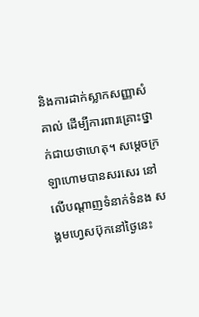និងការដាក់ស្លាកសញ្ញាសំគាល់ ដើម្បីការពារគ្រោះថ្នាក់ជាយថាហេតុ។ សម្ដេចក្រឡាហោមបានសរសេរ នៅលើបណ្ដាញទំនាក់ទំនង សង្គមហ្វេសប៊ុកនៅថ្ងៃនេះ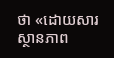ថា «ដោយសារស្ថានភាព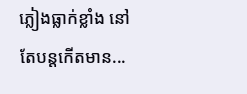ភ្លៀងធ្លាក់ខ្លាំង នៅតែបន្តកើតមាន...